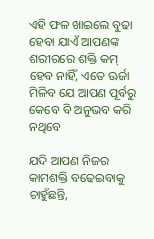ଏହି ଫଳ ଖାଇଲେ ବୁଢା ହେବା ଯାଏଁ ଆପଣଙ୍କ ଶରୀରରେ ଶକ୍ତି କମ୍ ହେବ ନାହିଁ, ଏତେ ଊର୍ଜା ମିଳିବ ଯେ ଆପଣ ପୂର୍ବରୁ କେବେ ବି ଅନୁଭବ କରି ନଥିବେ

ଯଦି ଆପଣ ନିଜର କାମଶକ୍ତି ବଢେଇବାକୁ ଚାହୁଁଛନ୍ତି,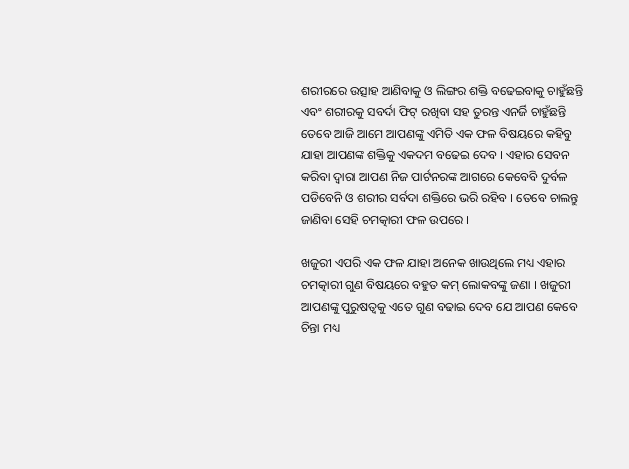ଶରୀରରେ ଉତ୍ସାହ ଆଣିବାକୁ ଓ ଲିଙ୍ଗର ଶକ୍ତି ବଢେଇବାକୁ ଚାହୁଁଛନ୍ତି ଏବଂ ଶରୀରକୁ ସବର୍ଦା ଫିଟ୍ ରଖିବା ସହ ତୁରନ୍ତ ଏନର୍ଜି ଚାହୁଁଛନ୍ତି ତେବେ ଆଜି ଆମେ ଆପଣଙ୍କୁ ଏମିତି ଏକ ଫଳ ବିଷୟରେ କହିବୁ ଯାହା ଆପଣଙ୍କ ଶକ୍ତିକୁ ଏକଦମ ବଢେଇ ଦେବ । ଏହାର ସେବନ କରିବା ଦ୍ଵାରା ଆପଣ ନିଜ ପାର୍ଟନରଙ୍କ ଆଗରେ କେବେବି ଦୁର୍ବଳ ପଡିବେନି ଓ ଶରୀର ସର୍ବଦା ଶକ୍ତିରେ ଭରି ରହିବ । ତେବେ ଚାଲନ୍ତୁ ଜାଣିବା ସେହି ଚମତ୍କାରୀ ଫଳ ଉପରେ ।

ଖଜୁରୀ ଏପରି ଏକ ଫଳ ଯାହା ଅନେକ ଖାଉଥିଲେ ମଧ୍ୟ ଏହାର ଚମତ୍କାରୀ ଗୁଣ ବିଷୟରେ ବହୁତ କମ୍ ଲୋକବଙ୍କୁ ଜଣା । ଖଜୁରୀ ଆପଣଙ୍କୁ ପୁରୁଷତ୍ଵକୁ ଏତେ ଗୁଣ ବଢାଇ ଦେବ ଯେ ଆପଣ କେବେ ଚିନ୍ତା ମଧ୍ୟ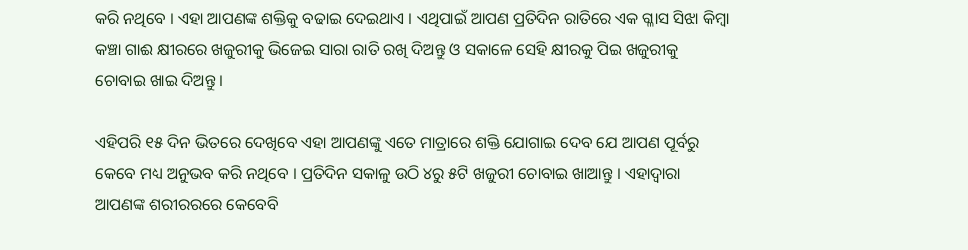କରି ନଥିବେ । ଏହା ଆପଣଙ୍କ ଶକ୍ତିକୁ ବଢାଇ ଦେଇଥାଏ । ଏଥିପାଇଁ ଆପଣ ପ୍ରତିଦିନ ରାତିରେ ଏକ ଗ୍ଳାସ ସିଝା କିମ୍ବା କଞ୍ଚା ଗାଈ କ୍ଷୀରରେ ଖଜୁରୀକୁ ଭିଜେଇ ସାରା ରାତି ରଖି ଦିଅନ୍ତୁ ଓ ସକାଳେ ସେହି କ୍ଷୀରକୁ ପିଇ ଖଜୁରୀକୁ ଚୋବାଇ ଖାଇ ଦିଅନ୍ତୁ ।

ଏହିପରି ୧୫ ଦିନ ଭିତରେ ଦେଖିବେ ଏହା ଆପଣଙ୍କୁ ଏତେ ମାତ୍ରାରେ ଶକ୍ତି ଯୋଗାଇ ଦେବ ଯେ ଆପଣ ପୂର୍ବରୁ କେବେ ମଧ୍ୟ ଅନୁଭବ କରି ନଥିବେ । ପ୍ରତିଦିନ ସକାଳୁ ଉଠି ୪ରୁ ୫ଟି ଖଜୁରୀ ଚୋବାଇ ଖାଆନ୍ତୁ । ଏହାଦ୍ବାରା ଆପଣଙ୍କ ଶରୀରରରେ କେବେବି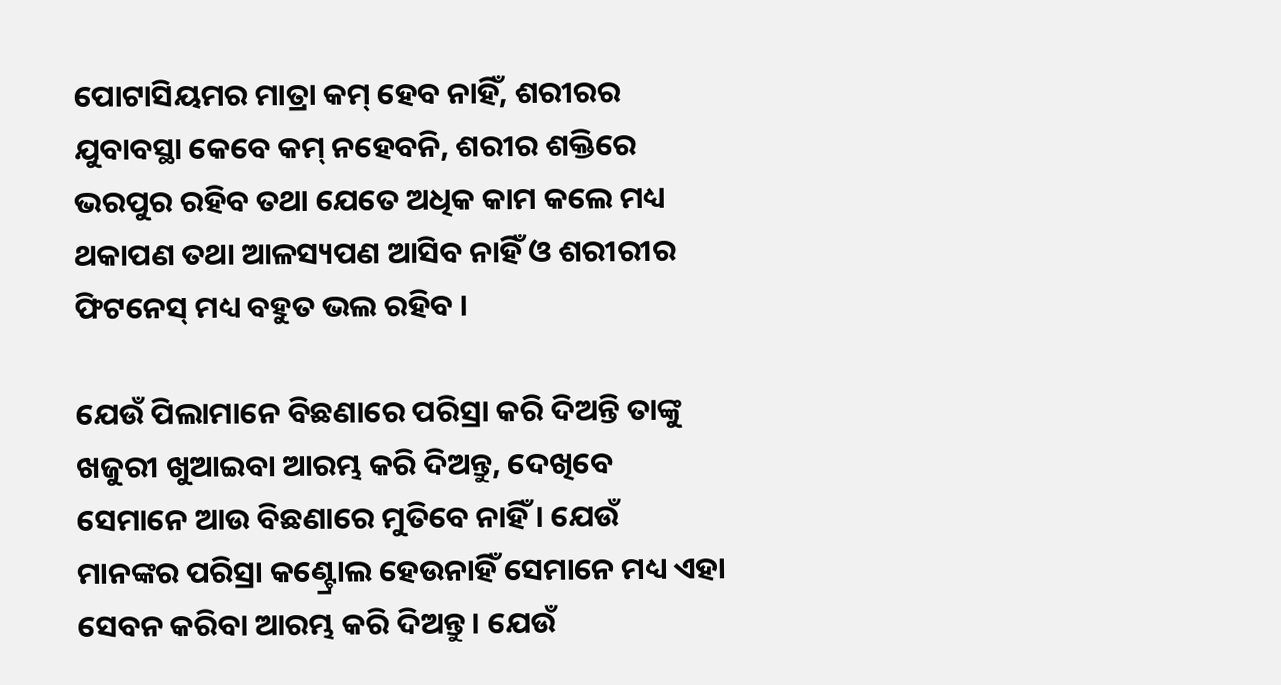ପୋଟାସିୟମର ମାତ୍ରା କମ୍ ହେବ ନାହିଁ, ଶରୀରର ଯୁବାବସ୍ଥା କେବେ କମ୍ ନହେବନି, ଶରୀର ଶକ୍ତିରେ ଭରପୁର ରହିବ ତଥା ଯେତେ ଅଧିକ କାମ କଲେ ମଧ୍ୟ ଥକାପଣ ତଥା ଆଳସ୍ୟପଣ ଆସିବ ନାହିଁ ଓ ଶରୀରୀର ଫିଟନେସ୍ ମଧ୍ୟ ବହୁତ ଭଲ ରହିବ ।

ଯେଉଁ ପିଲାମାନେ ବିଛଣାରେ ପରିସ୍ରା କରି ଦିଅନ୍ତି ତାଙ୍କୁ ଖଜୁରୀ ଖୁଆଇବା ଆରମ୍ଭ କରି ଦିଅନ୍ତୁ, ଦେଖିବେ ସେମାନେ ଆଉ ବିଛଣାରେ ମୁତିବେ ନାହିଁ । ଯେଉଁ ମାନଙ୍କର ପରିସ୍ରା କଣ୍ଟ୍ରୋଲ ହେଉନାହିଁ ସେମାନେ ମଧ୍ୟ ଏହା ସେବନ କରିବା ଆରମ୍ଭ କରି ଦିଅନ୍ତୁ । ଯେଉଁ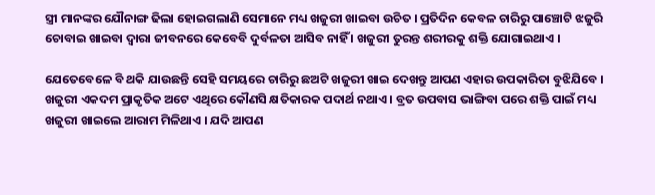ସ୍ତ୍ରୀ ମାନଙ୍କର ଯୌନାଙ୍ଗ ଢିଲା ହୋଇଗଲାଣି ସେମାନେ ମଧ୍ୟ ଖଜୁରୀ ଖାଇବା ଉଚିତ । ପ୍ରତିଦିନ କେବଳ ଚାରିରୁ ପାଞ୍ଚୋଟି ଝଜୁରି ଚୋବାଇ ଖାଇବା ଦ୍ଵାରା ଜୀବନରେ କେବେବି ଦୁର୍ବଳତା ଆସିବ ନାହିଁ । ଖଜୁରୀ ତୁରନ୍ତ ଶରୀରକୁ ଶକ୍ତି ଯୋଗାଇଥାଏ ।

ଯେତେବେଳେ ବି ଥକି ଯାଉଛନ୍ତି ସେହି ସମୟରେ ଚାରିରୁ ଛଅଟି ଖଜୁରୀ ଖାଇ ଦେଖନ୍ତୁ ଆପଣ ଏହାର ଉପକାରିତା ବୁଝିଯିବେ । ଖଜୁରୀ ଏକଦମ ପ୍ରାକୃତିକ ଅଟେ ଏଥିରେ କୌଣସି କ୍ଷତିକାରକ ପଦାର୍ଥ ନଥାଏ । ବ୍ରତ ଉପବାସ ଭାଙ୍ଗିବା ପରେ ଶକ୍ତି ପାଇଁ ମଧ୍ୟ ଖଜୁରୀ ଖାଇଲେ ଆରାମ ମିଳିଥାଏ । ଯଦି ଆପଣ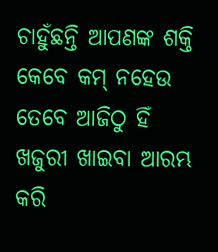ଚାହୁଁଛନ୍ତି ଆପଣଙ୍କ ଶକ୍ତି କେବେ କମ୍ ନହେଉ ତେବେ ଆଜିଠୁ ହିଁ ଖଜୁରୀ ଖାଇବା ଆରମ୍ଭ କରି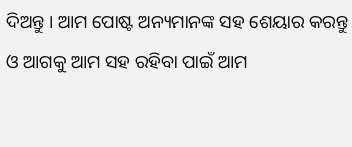ଦିଅନ୍ତୁ । ଆମ ପୋଷ୍ଟ ଅନ୍ୟମାନଙ୍କ ସହ ଶେୟାର କରନ୍ତୁ ଓ ଆଗକୁ ଆମ ସହ ରହିବା ପାଇଁ ଆମ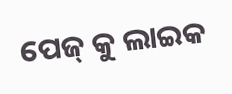ପେଜ୍ କୁ ଲାଇକ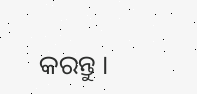କରନ୍ତୁ ।